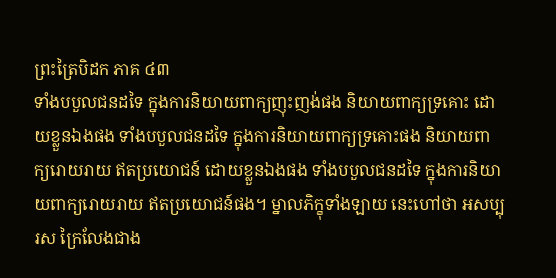ព្រះត្រៃបិដក ភាគ ៤៣
ទាំងបបួលជនដទៃ ក្នុងការនិយាយពាក្យញុះញង់ផង និយាយពាក្យទ្រគោះ ដោយខ្លួនឯងផង ទាំងបបួលជនដទៃ ក្នុងការនិយាយពាក្យទ្រគោះផង និយាយពាក្យរោយរាយ ឥតប្រយោជន៍ ដោយខ្លួនឯងផង ទាំងបបួលជនដទៃ ក្នុងការនិយាយពាក្យរោយរាយ ឥតប្រយោជន៍ផង។ ម្នាលភិក្ខុទាំងឡាយ នេះហៅថា អសប្បុរស ក្រៃលែងជាង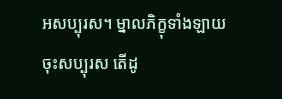អសប្បុរស។ ម្នាលភិក្ខុទាំងឡាយ ចុះសប្បុរស តើដូ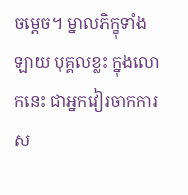ចម្ដេច។ ម្នាលភិក្ខុទាំងឡាយ បុគ្គលខ្លះ ក្នុងលោកនេះ ជាអ្នកវៀរចាកការស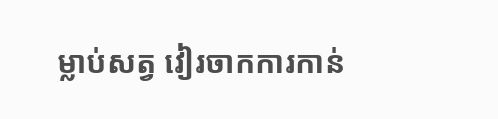ម្លាប់សត្វ វៀរចាកការកាន់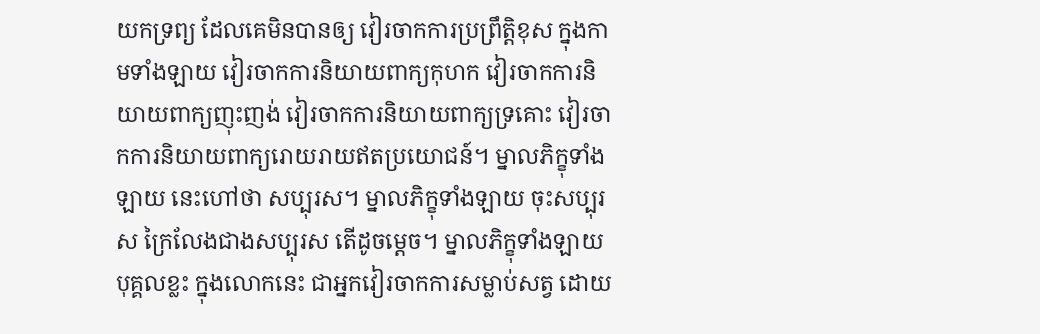យកទ្រព្យ ដែលគេមិនបានឲ្យ វៀរចាកការប្រព្រឹត្តិខុស ក្នុងកាមទាំងឡាយ វៀរចាកការនិយាយពាក្យកុហក វៀរចាកការនិយាយពាក្យញុះញង់ វៀរចាកការនិយាយពាក្យទ្រគោះ វៀរចាកការនិយាយពាក្យរោយរាយឥតប្រយោជន៍។ ម្នាលភិក្ខុទាំងឡាយ នេះហៅថា សប្បុរស។ ម្នាលភិក្ខុទាំងឡាយ ចុះសប្បុរស ក្រៃលែងជាងសប្បុរស តើដូចម្ដេច។ ម្នាលភិក្ខុទាំងឡាយ បុគ្គលខ្លះ ក្នុងលោកនេះ ជាអ្នកវៀរចាកការសម្លាប់សត្វ ដោយ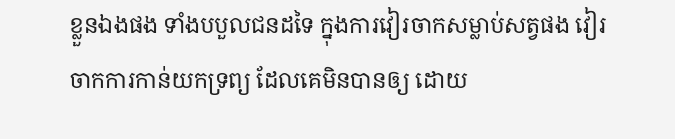ខ្លួនឯងផង ទាំងបបួលជនដទៃ ក្នុងការវៀរចាកសម្លាប់សត្វផង វៀរចាកការកាន់យកទ្រព្យ ដែលគេមិនបានឲ្យ ដោយ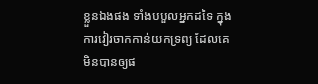ខ្លួនឯងផង ទាំងបបួលអ្នកដទៃ ក្នុងការវៀរចាកកាន់យកទ្រព្យ ដែលគេមិនបានឲ្យផ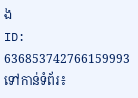ង
ID: 636853742766159993
ទៅកាន់ទំព័រ៖